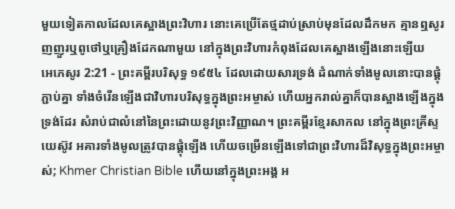មួយទៀតកាលដែលគេស្អាងព្រះវិហារ នោះគេប្រើតែថ្មដាប់ស្រាប់មុនដែលដឹកមក គ្មានឮសូរញញួរឬពូថៅឬគ្រឿងដែកណាមួយ នៅក្នុងព្រះវិហារកំពុងដែលគេស្អាងឡើងនោះឡើយ
អេភេសូរ 2:21 - ព្រះគម្ពីរបរិសុទ្ធ ១៩៥៤ ដែលដោយសារទ្រង់ ដំណាក់ទាំងមូលនោះបានផ្គុំភ្ជាប់គ្នា ទាំងចំរើនឡើងជាវិហារបរិសុទ្ធក្នុងព្រះអម្ចាស់ ហើយអ្នករាល់គ្នាក៏បានស្អាងឡើងក្នុងទ្រង់ដែរ សំរាប់ជាលំនៅនៃព្រះដោយនូវព្រះវិញ្ញាណ។ ព្រះគម្ពីរខ្មែរសាកល នៅក្នុងព្រះគ្រីស្ទយេស៊ូវ អគារទាំងមូលត្រូវបានផ្គុំឡើង ហើយចម្រើនឡើងទៅជាព្រះវិហារដ៏វិសុទ្ធក្នុងព្រះអម្ចាស់; Khmer Christian Bible ហើយនៅក្នុងព្រះអង្គ អ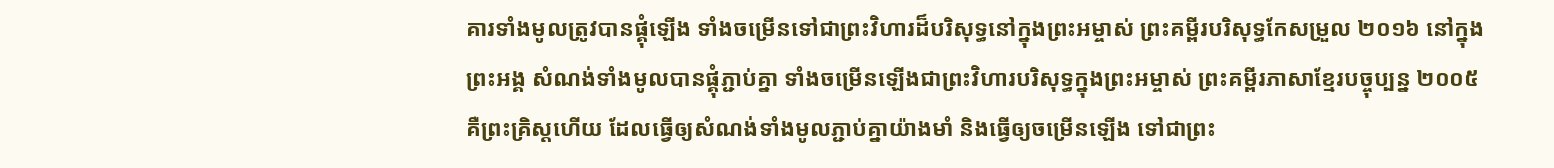គារទាំងមូលត្រូវបានផ្គុំឡើង ទាំងចម្រើនទៅជាព្រះវិហារដ៏បរិសុទ្ធនៅក្នុងព្រះអម្ចាស់ ព្រះគម្ពីរបរិសុទ្ធកែសម្រួល ២០១៦ នៅក្នុងព្រះអង្គ សំណង់ទាំងមូលបានផ្គុំភ្ជាប់គ្នា ទាំងចម្រើនឡើងជាព្រះវិហារបរិសុទ្ធក្នុងព្រះអម្ចាស់ ព្រះគម្ពីរភាសាខ្មែរបច្ចុប្បន្ន ២០០៥ គឺព្រះគ្រិស្តហើយ ដែលធ្វើឲ្យសំណង់ទាំងមូលភ្ជាប់គ្នាយ៉ាងមាំ និងធ្វើឲ្យចម្រើនឡើង ទៅជាព្រះ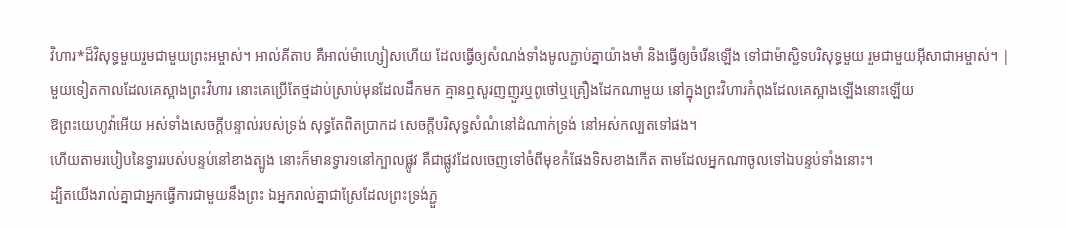វិហារ*ដ៏វិសុទ្ធមួយរួមជាមួយព្រះអម្ចាស់។ អាល់គីតាប គឺអាល់ម៉ាហ្សៀសហើយ ដែលធ្វើឲ្យសំណង់ទាំងមូលភ្ជាប់គ្នាយ៉ាងមាំ និងធ្វើឲ្យចំរើនឡើង ទៅជាម៉ាស្ជិទបរិសុទ្ធមួយ រួមជាមួយអ៊ីសាជាអម្ចាស់។ |
មួយទៀតកាលដែលគេស្អាងព្រះវិហារ នោះគេប្រើតែថ្មដាប់ស្រាប់មុនដែលដឹកមក គ្មានឮសូរញញួរឬពូថៅឬគ្រឿងដែកណាមួយ នៅក្នុងព្រះវិហារកំពុងដែលគេស្អាងឡើងនោះឡើយ
ឱព្រះយេហូវ៉ាអើយ អស់ទាំងសេចក្ដីបន្ទាល់របស់ទ្រង់ សុទ្ធតែពិតប្រាកដ សេចក្ដីបរិសុទ្ធសំណំនៅដំណាក់ទ្រង់ នៅអស់កល្បតទៅផង។
ហើយតាមរបៀបនៃទ្វាររបស់បន្ទប់នៅខាងត្បូង នោះក៏មានទ្វារ១នៅក្បាលផ្លូវ គឺជាផ្លូវដែលចេញទៅចំពីមុខកំផែងទិសខាងកើត តាមដែលអ្នកណាចូលទៅឯបន្ទប់ទាំងនោះ។
ដ្បិតយើងរាល់គ្នាជាអ្នកធ្វើការជាមួយនឹងព្រះ ឯអ្នករាល់គ្នាជាស្រែដែលព្រះទ្រង់ភ្ជួ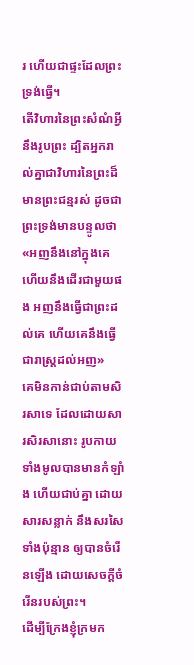រ ហើយជាផ្ទះដែលព្រះទ្រង់ធ្វើ។
តើវិហារនៃព្រះសំណំអ្វីនឹងរូបព្រះ ដ្បិតអ្នករាល់គ្នាជាវិហារនៃព្រះដ៏មានព្រះជន្មរស់ ដូចជាព្រះទ្រង់មានបន្ទូលថា «អញនឹងនៅក្នុងគេ ហើយនឹងដើរជាមួយផង អញនឹងធ្វើជាព្រះដល់គេ ហើយគេនឹងធ្វើជារាស្ត្រដល់អញ»
គេមិនកាន់ជាប់តាមសិរសាទេ ដែលដោយសារសិរសានោះ រូបកាយទាំងមូលបានមានកំឡាំង ហើយជាប់គ្នា ដោយសារសន្លាក់ នឹងសរសៃទាំងប៉ុន្មាន ឲ្យបានចំរើនឡើង ដោយសេចក្ដីចំរើនរបស់ព្រះ។
ដើម្បីក្រែងខ្ញុំក្រមក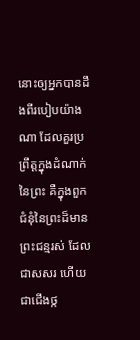នោះឲ្យអ្នកបានដឹងពីរបៀបយ៉ាងណា ដែលគួរប្រព្រឹត្តក្នុងដំណាក់នៃព្រះ គឺក្នុងពួកជំនុំនៃព្រះដ៏មានព្រះជន្មរស់ ដែលជាសសរ ហើយជាជើងថ្ក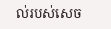ល់របស់សេច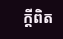ក្ដីពិត